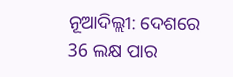ନୂଆଦିଲ୍ଲୀ: ଦେଶରେ 36 ଲକ୍ଷ ପାର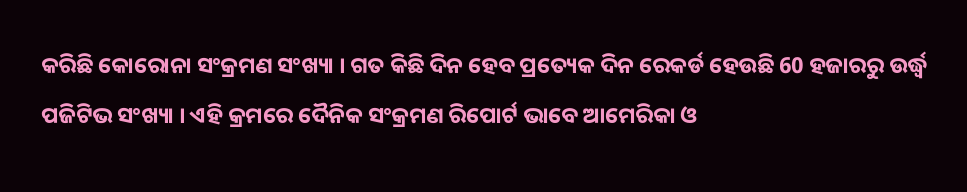କରିଛି କୋରୋନା ସଂକ୍ରମଣ ସଂଖ୍ୟା । ଗତ କିଛି ଦିନ ହେବ ପ୍ରତ୍ୟେକ ଦିନ ରେକର୍ଡ ହେଉଛି 60 ହଜାରରୁ ଉର୍ଦ୍ଧ୍ବ ପଜିଟିଭ ସଂଖ୍ୟା । ଏହି କ୍ରମରେ ଦୈନିକ ସଂକ୍ରମଣ ରିପୋର୍ଟ ଭାବେ ଆମେରିକା ଓ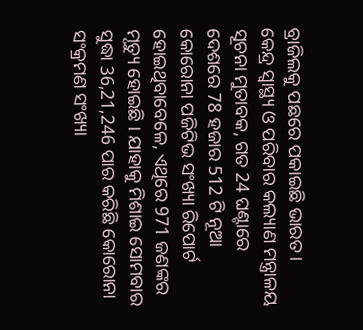ବ୍ରାଜିଲକୁ ପଛରେ ପକାଇଛି ଭାରତ ।
କେନ୍ଦ୍ର ସ୍ବାସ୍ଥ୍ୟ ଓ ପରିବାର କଲ୍ୟାଣ ମନ୍ତ୍ରାଳୟ ସୂଚନା ମୁତାବକ, ଗତ 24 ଘଣ୍ଟାରେ ଦେଶରେ 78 ହଜାର 512 ଟି ନୂଆ କୋରୋନା ପଜିଟିଭ ସଂଖ୍ୟା ରିପୋର୍ଟ ହୋଇଥିବାବେଳେ, ଏଥିରେ 971 ଜଣଙ୍କର ମୃତ୍ୟୁ ହୋଇଛି । ଯାହାକୁ ମିଶାଇ ସୋମବାର ସୁଦ୍ଧା 36,21,246 ପାର କରିଛି କୋରୋନା ସଂକ୍ରମଣ ସଂଖ୍ୟା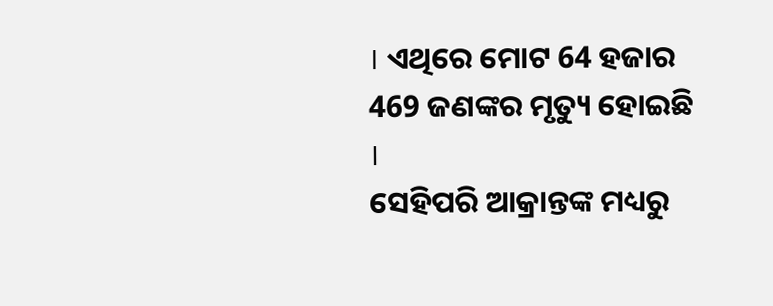। ଏଥିରେ ମୋଟ 64 ହଜାର 469 ଜଣଙ୍କର ମୃତ୍ୟୁ ହୋଇଛି ।
ସେହିପରି ଆକ୍ରାନ୍ତଙ୍କ ମଧ୍ୟରୁ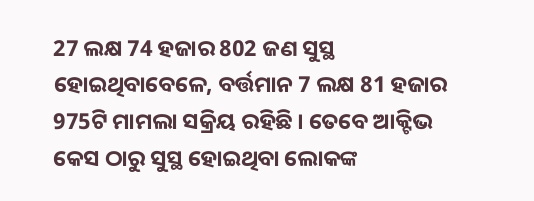27 ଲକ୍ଷ 74 ହଜାର 802 ଜଣ ସୁସ୍ଥ ହୋଇଥିବାବେଳେ, ବର୍ତ୍ତମାନ 7 ଲକ୍ଷ 81 ହଜାର 975ଟି ମାମଲା ସକ୍ରିୟ ରହିଛି । ତେବେ ଆକ୍ଟିଭ କେସ ଠାରୁ ସୁସ୍ଥ ହୋଇଥିବା ଲୋକଙ୍କ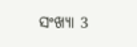ସଂଖ୍ୟା 3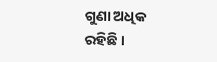ଗୁଣା ଅଧିକ ରହିଛି ।